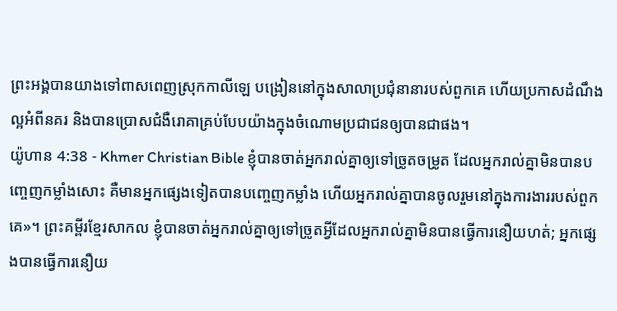ព្រះអង្គបានយាងទៅពាសពេញស្រុកកាលីឡេ បង្រៀននៅក្នុងសាលាប្រជុំនានារបស់ពួកគេ ហើយប្រកាសដំណឹងល្អអំពីនគរ និងបានប្រោសជំងឺរោគាគ្រប់បែបយ៉ាងក្នុងចំណោមប្រជាជនឲ្យបានជាផង។
យ៉ូហាន 4:38 - Khmer Christian Bible ខ្ញុំបានចាត់អ្នករាល់គ្នាឲ្យទៅច្រូតចម្រូត ដែលអ្នករាល់គ្នាមិនបានបញ្ចេញកម្លាំងសោះ គឺមានអ្នកផ្សេងទៀតបានបញ្ចេញកម្លាំង ហើយអ្នករាល់គ្នាបានចូលរួមនៅក្នុងការងាររបស់ពួកគេ»។ ព្រះគម្ពីរខ្មែរសាកល ខ្ញុំបានចាត់អ្នករាល់គ្នាឲ្យទៅច្រូតអ្វីដែលអ្នករាល់គ្នាមិនបានធ្វើការនឿយហត់; អ្នកផ្សេងបានធ្វើការនឿយ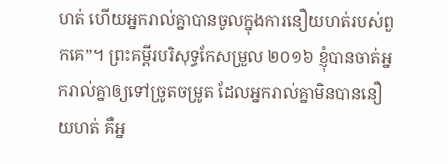ហត់ ហើយអ្នករាល់គ្នាបានចូលក្នុងការនឿយហត់របស់ពួកគេ”។ ព្រះគម្ពីរបរិសុទ្ធកែសម្រួល ២០១៦ ខ្ញុំបានចាត់អ្នករាល់គ្នាឲ្យទៅច្រូតចម្រូត ដែលអ្នករាល់គ្នាមិនបាននឿយហត់ គឺអ្ន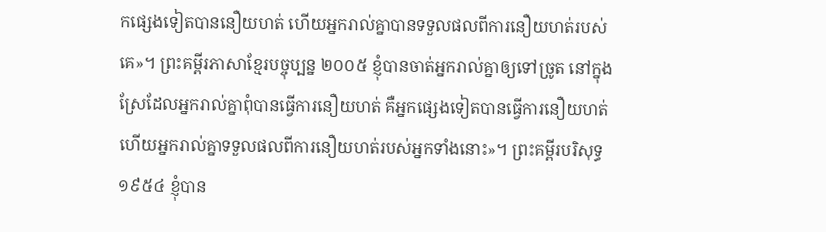កផ្សេងទៀតបាននឿយហត់ ហើយអ្នករាល់គ្នាបានទទួលផលពីការនឿយហត់របស់គេ»។ ព្រះគម្ពីរភាសាខ្មែរបច្ចុប្បន្ន ២០០៥ ខ្ញុំបានចាត់អ្នករាល់គ្នាឲ្យទៅច្រូត នៅក្នុងស្រែដែលអ្នករាល់គ្នាពុំបានធ្វើការនឿយហត់ គឺអ្នកផ្សេងទៀតបានធ្វើការនឿយហត់ ហើយអ្នករាល់គ្នាទទួលផលពីការនឿយហត់របស់អ្នកទាំងនោះ»។ ព្រះគម្ពីរបរិសុទ្ធ ១៩៥៤ ខ្ញុំបាន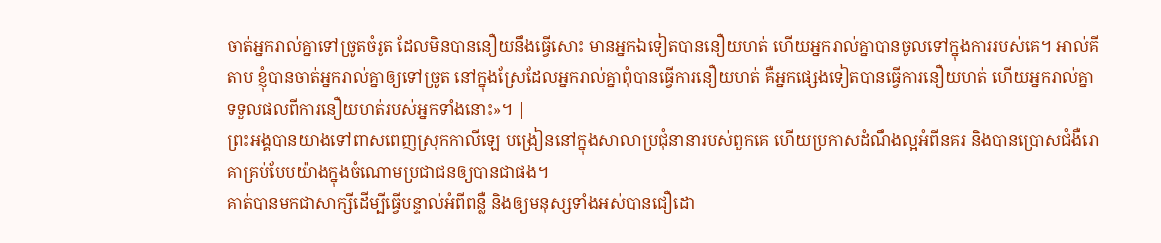ចាត់អ្នករាល់គ្នាទៅច្រូតចំរូត ដែលមិនបាននឿយនឹងធ្វើសោះ មានអ្នកឯទៀតបាននឿយហត់ ហើយអ្នករាល់គ្នាបានចូលទៅក្នុងការរបស់គេ។ អាល់គីតាប ខ្ញុំបានចាត់អ្នករាល់គ្នាឲ្យទៅច្រូត នៅក្នុងស្រែដែលអ្នករាល់គ្នាពុំបានធ្វើការនឿយហត់ គឺអ្នកផ្សេងទៀតបានធ្វើការនឿយហត់ ហើយអ្នករាល់គ្នាទទួលផលពីការនឿយហត់របស់អ្នកទាំងនោះ»។ |
ព្រះអង្គបានយាងទៅពាសពេញស្រុកកាលីឡេ បង្រៀននៅក្នុងសាលាប្រជុំនានារបស់ពួកគេ ហើយប្រកាសដំណឹងល្អអំពីនគរ និងបានប្រោសជំងឺរោគាគ្រប់បែបយ៉ាងក្នុងចំណោមប្រជាជនឲ្យបានជាផង។
គាត់បានមកជាសាក្សីដើម្បីធ្វើបន្ទាល់អំពីពន្លឺ និងឲ្យមនុស្សទាំងអស់បានជឿដោ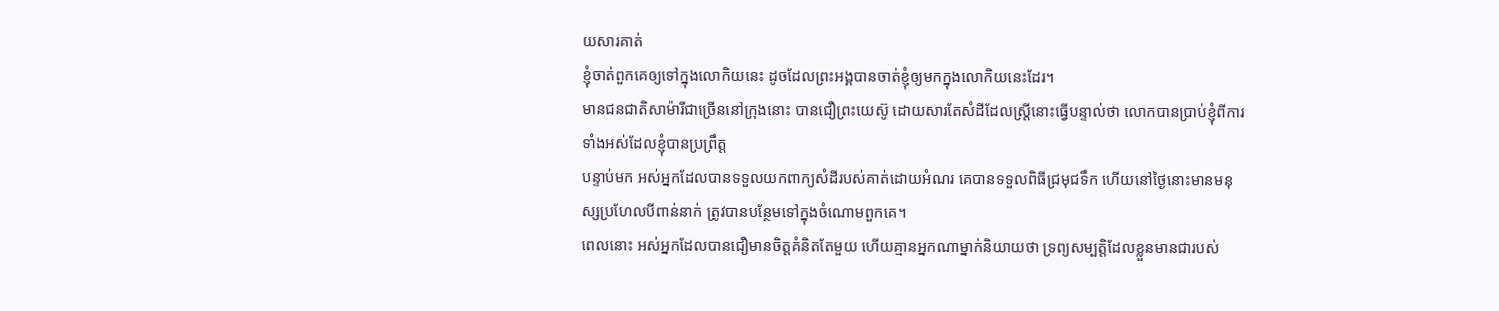យសារគាត់
ខ្ញុំចាត់ពួកគេឲ្យទៅក្នុងលោកិយនេះ ដូចដែលព្រះអង្គបានចាត់ខ្ញុំឲ្យមកក្នុងលោកិយនេះដែរ។
មានជនជាតិសាម៉ារីជាច្រើននៅក្រុងនោះ បានជឿព្រះយេស៊ូ ដោយសារតែសំដីដែលស្រ្ដីនោះធ្វើបន្ទាល់ថា លោកបានប្រាប់ខ្ញុំពីការទាំងអស់ដែលខ្ញុំបានប្រព្រឹត្ដ
បន្ទាប់មក អស់អ្នកដែលបានទទួលយកពាក្យសំដីរបស់គាត់ដោយអំណរ គេបានទទួលពិធីជ្រមុជទឹក ហើយនៅថ្ងៃនោះមានមនុស្សប្រហែលបីពាន់នាក់ ត្រូវបានបន្ថែមទៅក្នុងចំណោមពួកគេ។
ពេលនោះ អស់អ្នកដែលបានជឿមានចិត្ដគំនិតតែមួយ ហើយគ្មានអ្នកណាម្នាក់និយាយថា ទ្រព្យសម្បត្ដិដែលខ្លួនមានជារបស់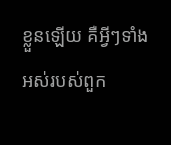ខ្លួនឡើយ គឺអ្វីៗទាំងអស់របស់ពួក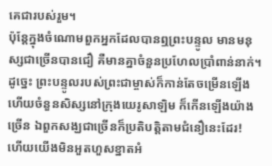គេជារបស់រួម។
ប៉ុន្ដែក្នុងចំណោមពួកអ្នកដែលបានឮព្រះបន្ទូល មានមនុស្សជាច្រើនបានជឿ គឺមានគ្នាចំនួនប្រហែលប្រាំពាន់នាក់។
ដូច្នេះ ព្រះបន្ទូលរបស់ព្រះជាម្ចាស់ក៏កាន់តែចម្រើនឡើង ហើយចំនួនសិស្សនៅក្រុងយេរូសាឡិម ក៏កើនឡើងយ៉ាងច្រើន ឯពួកសង្ឃជាច្រើនក៏ប្រតិបត្តិតាមជំនឿនេះដែរ!
ហើយយើងមិនអួតហួសខ្នាតអំ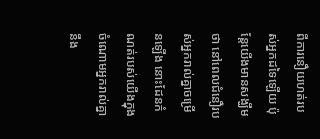ពីការនឿយហត់របស់អ្នកដទៃឡើយ ប៉ុន្ដែយើងមានសង្ឃឹមថា នៅពេលជំនឿរបស់អ្នករាល់គ្នាចម្រើនឡើង នោះដែនកំណត់របស់យើងក្នុងចំណោមអ្នករាល់គ្នានឹង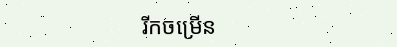រីកចម្រើន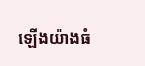ឡើងយ៉ាងធំ